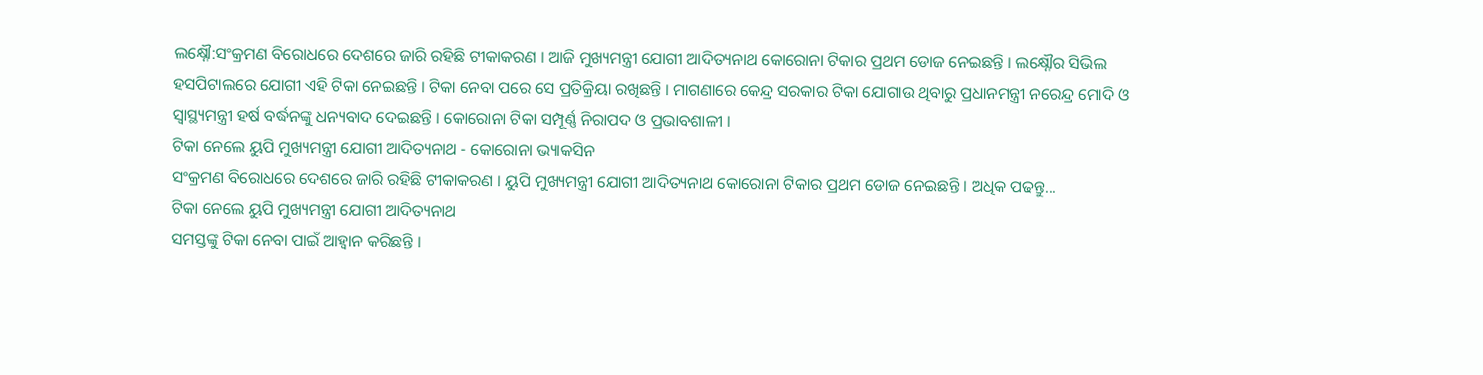ଲକ୍ଷ୍ନୌ:ସଂକ୍ରମଣ ବିରୋଧରେ ଦେଶରେ ଜାରି ରହିଛି ଟୀକାକରଣ । ଆଜି ମୁଖ୍ୟମନ୍ତ୍ରୀ ଯୋଗୀ ଆଦିତ୍ୟନାଥ କୋରୋନା ଟିକାର ପ୍ରଥମ ଡୋଜ ନେଇଛନ୍ତି । ଲକ୍ଷ୍ନୌର ସିଭିଲ ହସପିଟାଲରେ ଯୋଗୀ ଏହି ଟିକା ନେଇଛନ୍ତି । ଟିକା ନେବା ପରେ ସେ ପ୍ରତିକ୍ରିୟା ରଖିଛନ୍ତି । ମାଗଣାରେ କେନ୍ଦ୍ର ସରକାର ଟିକା ଯୋଗାଉ ଥିବାରୁ ପ୍ରଧାନମନ୍ତ୍ରୀ ନରେନ୍ଦ୍ର ମୋଦି ଓ ସ୍ବାସ୍ଥ୍ୟମନ୍ତ୍ରୀ ହର୍ଷ ବର୍ଦ୍ଧନଙ୍କୁ ଧନ୍ୟବାଦ ଦେଇଛନ୍ତି । କୋରୋନା ଟିକା ସମ୍ପୂର୍ଣ୍ଣ ନିରାପଦ ଓ ପ୍ରଭାବଶାଳୀ ।
ଟିକା ନେଲେ ୟୁପି ମୁଖ୍ୟମନ୍ତ୍ରୀ ଯୋଗୀ ଆଦିତ୍ୟନାଥ - କୋରୋନା ଭ୍ୟାକସିନ
ସଂକ୍ରମଣ ବିରୋଧରେ ଦେଶରେ ଜାରି ରହିଛି ଟୀକାକରଣ । ୟୁପି ମୁଖ୍ୟମନ୍ତ୍ରୀ ଯୋଗୀ ଆଦିତ୍ୟନାଥ କୋରୋନା ଟିକାର ପ୍ରଥମ ଡୋଜ ନେଇଛନ୍ତି । ଅଧିକ ପଢନ୍ତୁ...
ଟିକା ନେଲେ ୟୁପି ମୁଖ୍ୟମନ୍ତ୍ରୀ ଯୋଗୀ ଆଦିତ୍ୟନାଥ
ସମସ୍ତଙ୍କୁ ଟିକା ନେବା ପାଇଁ ଆହ୍ବାନ କରିଛନ୍ତି ।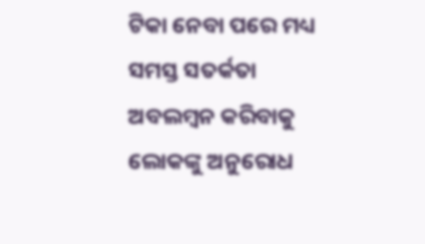ଟିକା ନେବା ପରେ ମଧ୍ୟ ସମସ୍ତ ସତର୍କତା ଅବଲମ୍ବନ କରିବାକୁ ଲୋକଙ୍କୁ ଅନୁରୋଧ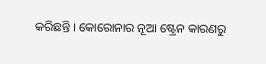କରିଛନ୍ତି । କୋରୋନାର ନୂଆ ଷ୍ଟ୍ରେନ କାରଣରୁ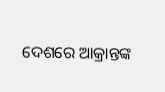ଦେଶରେ ଆକ୍ରାନ୍ତଙ୍କ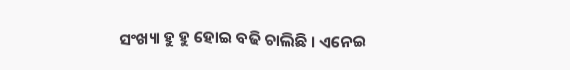ସଂଖ୍ୟା ହୁ ହୁ ହୋଇ ବଢି ଚାଲିଛି । ଏନେଇ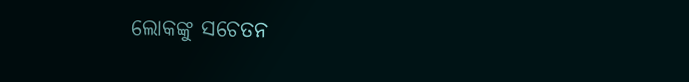ଲୋକଙ୍କୁ ସଚେତନ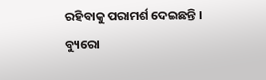ରହିବାକୁ ପରାମର୍ଶ ଦେଇଛନ୍ତି ।
ବ୍ୟୁରୋ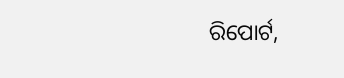ରିପୋର୍ଟ,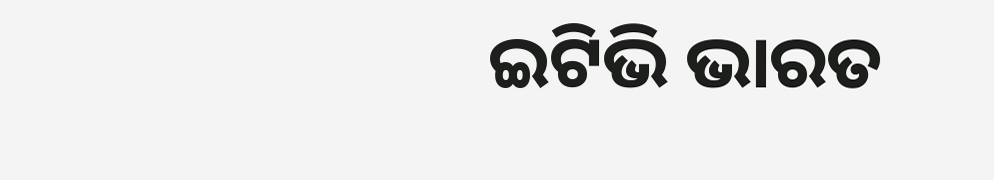ଇଟିଭି ଭାରତ